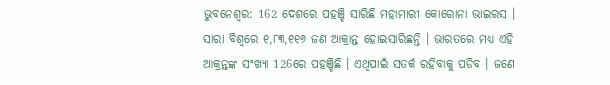ଭୁବନେଶ୍ବର: 162 ଦେଶରେ ପହଞ୍ଚି ସାରିଛି ମହାମାରୀ କୋରୋନା ଭାଇରସ । ସାରା ବିଶ୍ବରେ ୧,୮୩,୧୧୬ ଜଣ ଆକ୍ରାନ୍ତ ହୋଇସାରିଛନ୍ତି । ଭାରତରେ ମଧ୍ୟ ଏହି ଆକ୍ରନ୍ତଙ୍କ ସଂଖ୍ୟା 126ରେ ପହଞ୍ଚିଛି । ଏଥିପାଇଁ ସତର୍କ ରହିବାକୁ ପଡିବ । ଜଣେ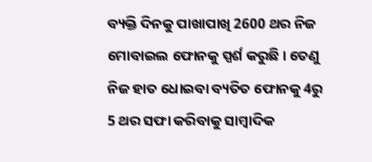ବ୍ୟକ୍ତି ଦିନକୁ ପାଖାପାଖି 2600 ଥର ନିଜ ମୋବାଇଲ ଫୋନକୁ ସ୍ପର୍ଶ କରୁଛି । ତେଣୁ ନିଜ ହାତ ଧୋଇବା ବ୍ୟତିତ ଫୋନକୁ 4ରୁ 5 ଥର ସଫା କରିବାକୁ ସାମ୍ବାଦିକ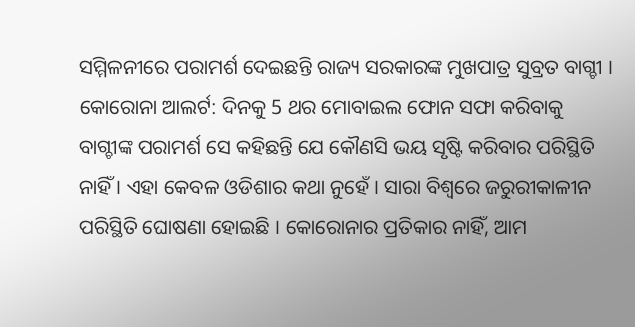ସମ୍ମିଳନୀରେ ପରାମର୍ଶ ଦେଇଛନ୍ତି ରାଜ୍ୟ ସରକାରଙ୍କ ମୁଖପାତ୍ର ସୁବ୍ରତ ବାଗ୍ଚୀ ।
କୋରୋନା ଆଲର୍ଟ: ଦିନକୁ 5 ଥର ମୋବାଇଲ ଫୋନ ସଫା କରିବାକୁ ବାଗ୍ଚୀଙ୍କ ପରାମର୍ଶ ସେ କହିଛନ୍ତି ଯେ କୌଣସି ଭୟ ସୃଷ୍ଟି କରିବାର ପରିସ୍ଥିତି ନାହିଁ । ଏହା କେବଳ ଓଡିଶାର କଥା ନୁହେଁ । ସାରା ବିଶ୍ବରେ ଜରୁରୀକାଳୀନ ପରିସ୍ଥିତି ଘୋଷଣା ହୋଇଛି । କୋରୋନାର ପ୍ରତିକାର ନାହିଁ, ଆମ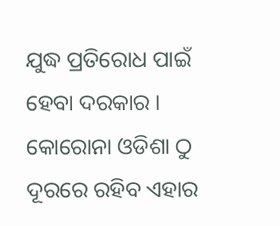ଯୁଦ୍ଧ ପ୍ରତିରୋଧ ପାଇଁ ହେବା ଦରକାର । କୋରୋନା ଓଡିଶା ଠୁ ଦୂରରେ ରହିବ ଏହାର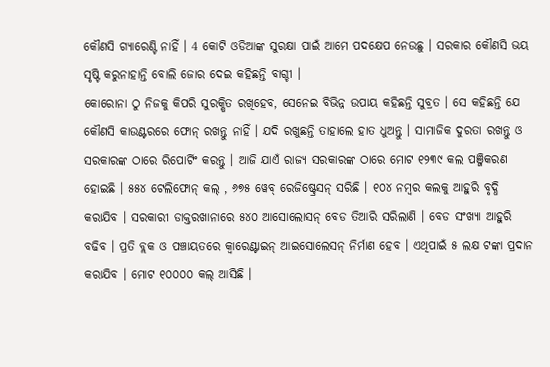କୌଣସି ଗ୍ୟାରେଣ୍ଟି ନାହିଁ । 4 କୋଟି ଓଡିଆଙ୍କ ସୁରକ୍ଷା ପାଇଁ ଆମେ ପଦକ୍ଷେପ ନେଉଛୁ । ସରକାର କୌଣସି ଭୟ ସୃଷ୍ଟି କରୁନାହାନ୍ତି ବୋଲି ଜୋର ଦେଇ କହିଛନ୍ତି ବାଗ୍ଚୀ ।
କୋରୋନା ଠୁ ନିଜକୁ କିପରି ସୁରକ୍ଷିତ ରଖିହେବ, ସେନେଇ ବିଭିନ୍ନ ଉପାୟ କହିଛନ୍ତି ସୁବ୍ରତ । ସେ କହିଛନ୍ତି ଯେ କୌଣସି କାଉଣ୍ଟରରେ ଫୋନ୍ ରଖନ୍ତୁ ନାହିଁ । ଯଦି ରଖୁଛନ୍ତି ତାହାଲେ ହାତ ଧୁଅନ୍ତୁ । ସାମାଜିକ ଦୁରତା ରଖନ୍ତୁ ଓ ସରକାରଙ୍କ ଠାରେ ରିପୋର୍ଟିଂ କରନ୍ତୁ । ଆଜି ଯାଏଁ ରାଜ୍ୟ ସରକାରଙ୍କ ଠାରେ ମୋଟ ୧୨୩୯ କଲ ପଞ୍ଜିକରଣ ହୋଇଛି । ୫୫୪ ଟେଲିଫୋନ୍ କଲ୍ , ୬୭୫ ୱେବ୍ ରେଜିଷ୍ଟ୍ରେସନ୍ ସରିଛି । ୧୦୪ ନମ୍ବର କଲକୁ ଆହୁରି ବୃଦ୍ଧି କରାଯିବ । ସରକାରୀ ଡାକ୍ତରଖାନାରେ ୫୪୦ ଆସୋଲୋସନ୍ ବେଡ ତିଆରି ସରିଲାଣି । ବେଡ ସଂଖ୍ୟା ଆହୁରି ବଢିବ । ପ୍ରତି ବ୍ଲକ ଓ ପଞ୍ଚାୟତରେ କ୍ବାରେଣ୍ଟାଇନ୍ ଆଇସୋଲେସନ୍ ନିର୍ମାଣ ହେବ । ଏଥିପାଇଁ ୫ ଲକ୍ଷ ଟଙ୍କା ପ୍ରଦାନ କରାଯିବ । ମୋଟ ୧୦୦୦୦ କଲ୍ ଆସିଛି ।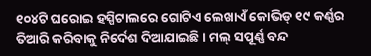୧୦୪ଟି ଘରୋଇ ହସ୍ପିଟାଲରେ ଗୋଟିଏ ଲେଖାଏଁ କୋଭିଡ୍ ୧୯ କର୍ଣ୍ଣର ତିଆରି କରିବାକୁ ନିର୍ଦେଶ ଦିଆଯାଇଛି । ମଲ୍ ସପୂର୍ଣ୍ଣ ବନ୍ଦ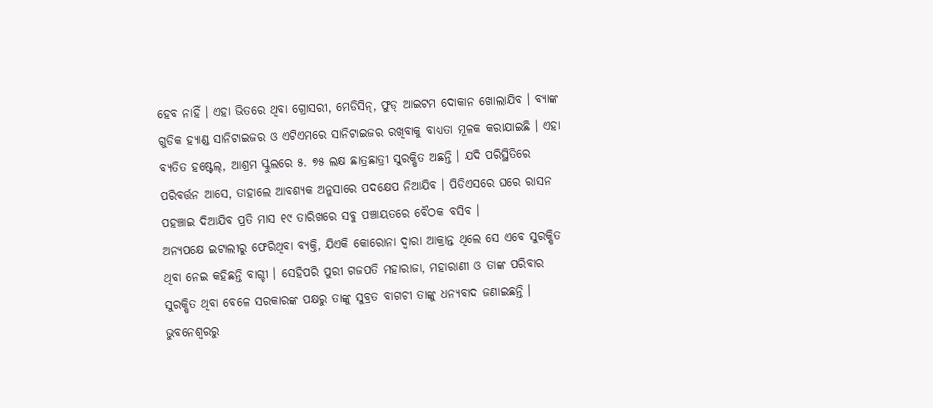ହେବ ନାହିଁ । ଏହା ଭିତରେ ଥିବା ଗ୍ରୋସରୀ, ମେଡିସିନ୍, ଫୁଡ୍ ଆଇଟମ ଦୋକାନ ଖୋଲାଯିବ । ବ୍ୟାଙ୍କ ଗୁଡିକ ହ୍ୟାଣ୍ଡ ସାନିଟାଇଜର ଓ ଏଟିଏମରେ ସାନିଟାଇଜର ରଖିବାକୁ ବାଧ୍ୟତା ମୂଳକ କରାଯାଇଛି । ଏହା ବ୍ୟତିତ ହଷ୍ଟେଲ୍, ଆଶ୍ରମ ସ୍କୁଲରେ ୫. ୭୫ ଲକ୍ଷ ଛାତ୍ରଛାତ୍ରୀ ସୁରକ୍ଷିତ ଅଛନ୍ତି । ଯଦି ପରିସ୍ଥିତିରେ ପରିବର୍ତ୍ତନ ଆସେ, ତାହାଲେ ଆବଶ୍ୟକ ଅନୁସାରେ ପଦକ୍ଷେପ ନିଆଯିବ । ପିଡିଏସରେ ଘରେ ରାସନ ପହଞ୍ଚାଇ ଦିଆଯିବ ପ୍ରତି ମାସ ୧୯ ତାରିଖରେ ସବୁ ପଞ୍ଚାୟତରେ ବୈଠକ ବସିବ ।
ଅନ୍ୟପକ୍ଷେ ଇଟାଲୀରୁ ଫେରିଥିବା ବ୍ୟକ୍ତି, ଯିଏକି କୋରୋନା ଦ୍ବାରା ଆକ୍ରାନ୍ତ ଥିଲେ ସେ ଏବେ ସୁରକ୍ଷିତ ଥିବା ନେଇ କହିଛନ୍ତି ବାଗ୍ଚୀ । ସେହିପରି ପୁରୀ ଗଜପତି ମହାରାଜା, ମହାରାଣୀ ଓ ତାଙ୍କ ପରିବାର ସୁରକ୍ଷିତ ଥିବା ବେଳେ ସରକାରଙ୍କ ପକ୍ଷରୁ ତାଙ୍କୁ ସୁବ୍ରତ ବାଗଚୀ ତାଙ୍କୁ ଧନ୍ୟବାଦ ଜଣାଇଛନ୍ତି ।
ଭୁବନେଶ୍ବରରୁ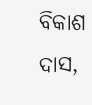ବିକାଶ ଦାସ,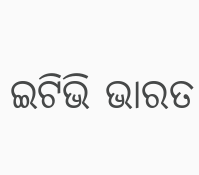ଇଟିଭି ଭାରତ